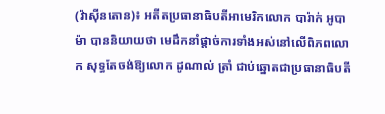(វ៉ាស៊ីនតោន)៖ អតីតប្រធានាធិបតីអាមេរិកលោក បារ៉ាក់ អូបាម៉ា បាននិយាយថា មេដឹកនាំផ្ដាច់ការទាំងអស់នៅលើពិភពលោក សុទ្ធតែចង់ឱ្យលោក ដូណាល់ ត្រាំ ជាប់ឆ្នោតជាប្រធានាធិបតី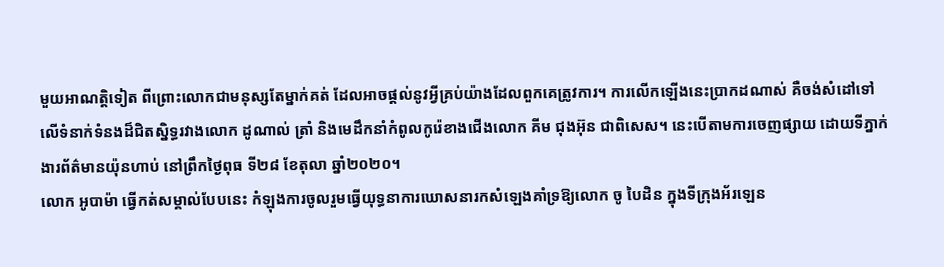មួយអាណត្តិទៀត ពីព្រោះលោកជាមនុស្សតែម្នាក់គត់ ដែលអាចផ្ដល់នូវអ្វីគ្រប់យ៉ាងដែលពួកគេត្រូវការ។ ការលើកឡើងនេះប្រាកដណាស់ គឺចង់សំដៅទៅលើទំនាក់ទំនងដ៏ជិតស្និទ្ធរវាងលោក ដូណាល់ ត្រាំ និងមេដឹកនាំកំពូលកូរ៉េខាងជើងលោក គីម ជុងអ៊ុន ជាពិសេស។ នេះបើតាមការចេញផ្សាយ ដោយទីភ្នាក់ងារព័ត៌មានយ៉ុនហាប់ នៅព្រឹកថ្ងៃពុធ ទី២៨ ខែតុលា ឆ្នាំ២០២០។
លោក អូបាម៉ា ធ្វើកត់សម្គាល់បែបនេះ កំឡុងការចូលរួមធ្វើយុទ្ធនាការឃោសនារកសំឡេងគាំទ្រឱ្យលោក ចូ បៃដិន ក្នុងទីក្រុងអ័រឡេន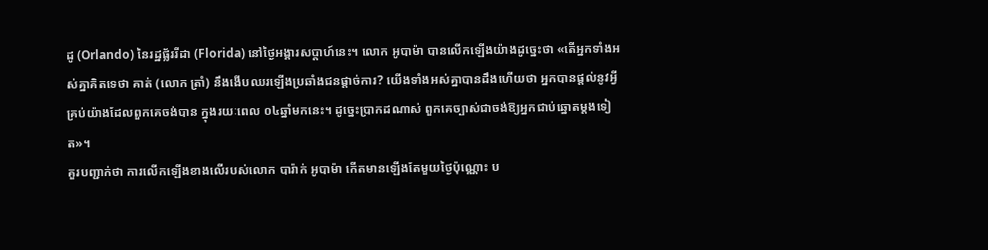ដូ (Orlando) នៃរដ្ឋផ្ល័ររីដា (Florida) នៅថ្ងៃអង្គារសប្ដាហ៍នេះ។ លោក អូបាម៉ា បានលើកឡើងយ៉ាងដូច្នេះថា «តើអ្នកទាំងអស់គ្នាគិតទេថា គាត់ (លោក ត្រាំ) នឹងងើបឈរឡើងប្រឆាំងជនផ្ដាច់ការ? យើងទាំងអស់គ្នាបានដឹងហើយថា អ្នកបានផ្ដល់នូវអ្វីគ្រប់យ៉ាងដែលពួកគេចង់បាន ក្នុងរយៈពេល ០៤ឆ្នាំមកនេះ។ ដូច្នេះប្រាកដណាស់ ពួកគេច្បាស់ជាចង់ឱ្យអ្នកជាប់ឆ្នោតម្ដងទៀត»។
គួរបញ្ជាក់ថា ការលើកឡើងខាងលើរបស់លោក បារ៉ាក់ អូបាម៉ា កើតមានឡើងតែមួយថ្ងៃប៉ុណ្ណោះ ប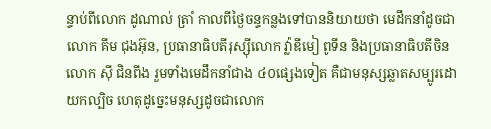ន្ទាប់ពីលោក ដូណាល់ ត្រាំ កាលពីថ្ងៃចន្ទកន្លងទៅបាននិយាយថា មេដឹកនាំដូចជាលោក គីម ជុងអ៊ុន, ប្រធានាធិបតីរុស្ស៊ីលោក វ្ល៉ាឌីមៀ ពូទីន និងប្រធានាធិបតីចិនលោក ស៊ី ជិនពីង រួមទាំងមេដឹកនាំជាង ៤០ផ្សេងទៀត គឺជាមនុស្សឆ្លាតសម្បូរដោយកល្បិច ហេតុដូច្នេះមនុស្សដូចជាលោក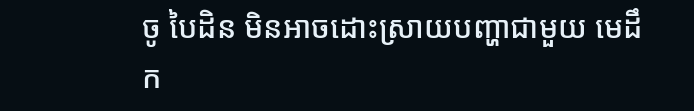ចូ បៃដិន មិនអាចដោះស្រាយបញ្ហាជាមួយ មេដឹក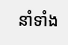នាំទាំង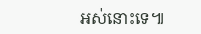អស់នោះទេ៕